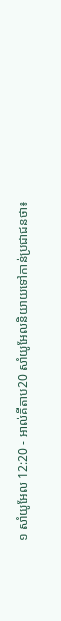១ សាំយូអែល 12:20 - អាល់គីតាប20 សាំយូអែលនិយាយទៅកាន់ប្រជាជនថា៖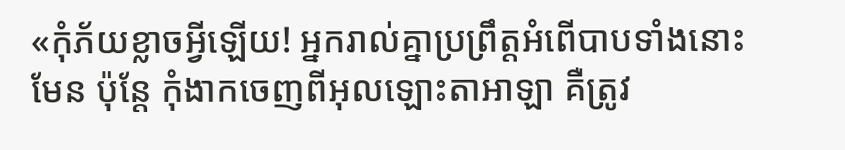«កុំភ័យខ្លាចអ្វីឡើយ! អ្នករាល់គ្នាប្រព្រឹត្តអំពើបាបទាំងនោះមែន ប៉ុន្តែ កុំងាកចេញពីអុលឡោះតាអាឡា គឺត្រូវ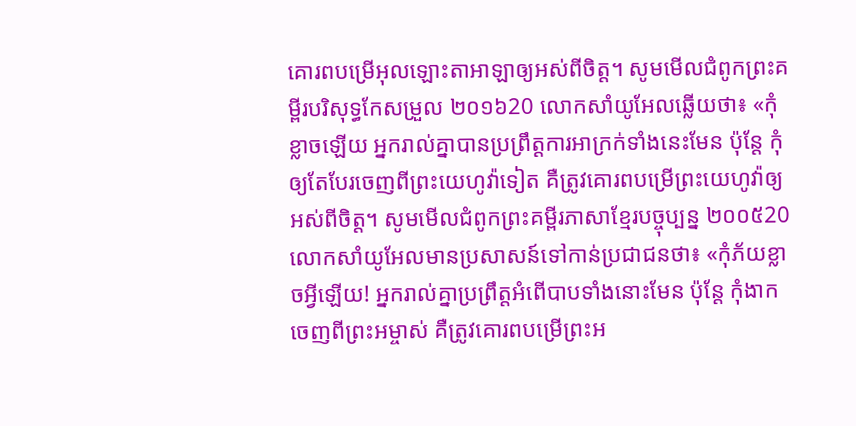គោរពបម្រើអុលឡោះតាអាឡាឲ្យអស់ពីចិត្ត។ សូមមើលជំពូកព្រះគម្ពីរបរិសុទ្ធកែសម្រួល ២០១៦20 លោកសាំយូអែលឆ្លើយថា៖ «កុំខ្លាចឡើយ អ្នករាល់គ្នាបានប្រព្រឹត្តការអាក្រក់ទាំងនេះមែន ប៉ុន្តែ កុំឲ្យតែបែរចេញពីព្រះយេហូវ៉ាទៀត គឺត្រូវគោរពបម្រើព្រះយេហូវ៉ាឲ្យអស់ពីចិត្ត។ សូមមើលជំពូកព្រះគម្ពីរភាសាខ្មែរបច្ចុប្បន្ន ២០០៥20 លោកសាំយូអែលមានប្រសាសន៍ទៅកាន់ប្រជាជនថា៖ «កុំភ័យខ្លាចអ្វីឡើយ! អ្នករាល់គ្នាប្រព្រឹត្តអំពើបាបទាំងនោះមែន ប៉ុន្តែ កុំងាកចេញពីព្រះអម្ចាស់ គឺត្រូវគោរពបម្រើព្រះអ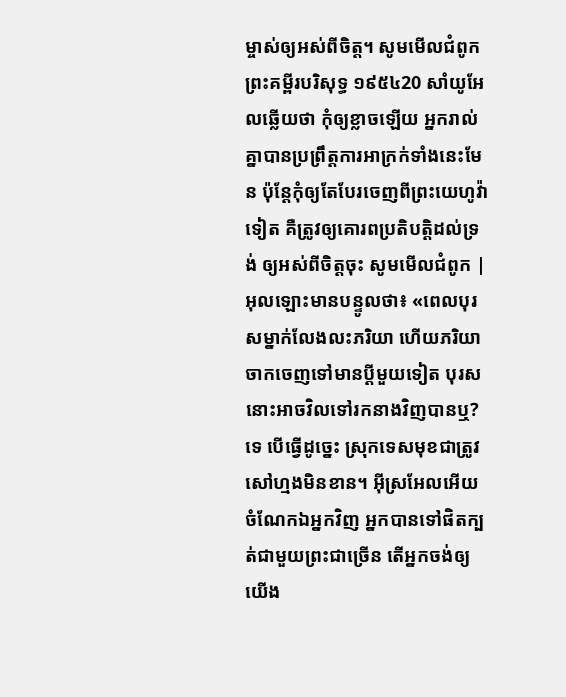ម្ចាស់ឲ្យអស់ពីចិត្ត។ សូមមើលជំពូកព្រះគម្ពីរបរិសុទ្ធ ១៩៥៤20 សាំយូអែលឆ្លើយថា កុំឲ្យខ្លាចឡើយ អ្នករាល់គ្នាបានប្រព្រឹត្តការអាក្រក់ទាំងនេះមែន ប៉ុន្តែកុំឲ្យតែបែរចេញពីព្រះយេហូវ៉ាទៀត គឺត្រូវឲ្យគោរពប្រតិបត្តិដល់ទ្រង់ ឲ្យអស់ពីចិត្តចុះ សូមមើលជំពូក |
អុលឡោះមានបន្ទូលថា៖ «ពេលបុរសម្នាក់លែងលះភរិយា ហើយភរិយាចាកចេញទៅមានប្ដីមួយទៀត បុរសនោះអាចវិលទៅរកនាងវិញបានឬ? ទេ បើធ្វើដូច្នេះ ស្រុកទេសមុខជាត្រូវសៅហ្មងមិនខាន។ អ៊ីស្រអែលអើយ ចំណែកឯអ្នកវិញ អ្នកបានទៅផិតក្បត់ជាមួយព្រះជាច្រើន តើអ្នកចង់ឲ្យយើង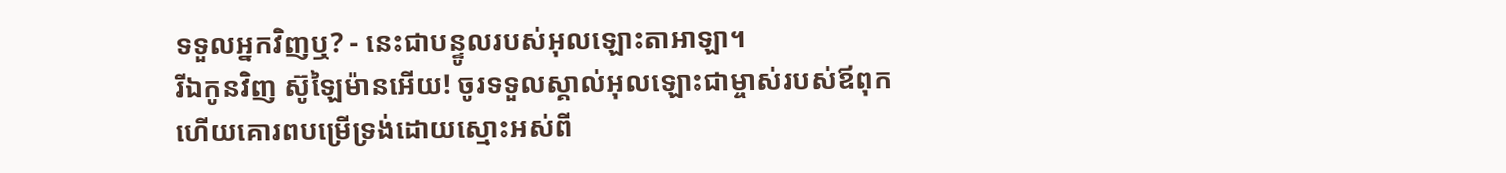ទទួលអ្នកវិញឬ? - នេះជាបន្ទូលរបស់អុលឡោះតាអាឡា។
រីឯកូនវិញ ស៊ូឡៃម៉ានអើយ! ចូរទទួលស្គាល់អុលឡោះជាម្ចាស់របស់ឪពុក ហើយគោរពបម្រើទ្រង់ដោយស្មោះអស់ពី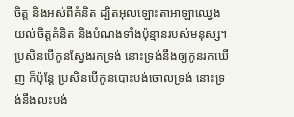ចិត្ត និងអស់ពីគំនិត ដ្បិតអុលឡោះតាអាឡាឈ្វេងយល់ចិត្តគំនិត និងបំណងទាំងប៉ុន្មានរបស់មនុស្ស។ ប្រសិនបើកូនស្វែងរកទ្រង់ នោះទ្រង់នឹងឲ្យកូនរកឃើញ ក៏ប៉ុន្តែ ប្រសិនបើកូនបោះបង់ចោលទ្រង់ នោះទ្រង់នឹងលះបង់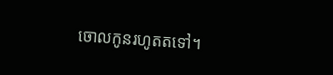ចោលកូនរហូតតទៅ។